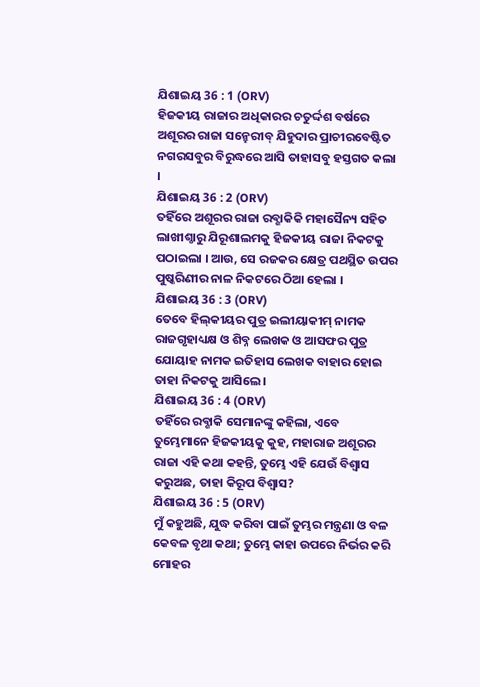ଯିଶାଇୟ 36 : 1 (ORV)
ହିଜକୀୟ ରାଜାର ଅଧିକାରର ଚତୁର୍ଦ୍ଦଶ ବର୍ଷରେ ଅଶୂରର ରାଜା ସନ୍ହେରୀବ୍ ଯିହୁଦାର ପ୍ରାଚୀରବେଷ୍ଟିତ ନଗରସବୁର ବିରୁଦ୍ଧରେ ଆସି ତାହାସବୁ ହସ୍ତଗତ କଲା ।
ଯିଶାଇୟ 36 : 2 (ORV)
ତହିଁରେ ଅଶୂରର ରାଜା ରବ୍ଶାକିକି ମହାସୈନ୍ୟ ସହିତ ଲାଖୀଶ୍ଠାରୁ ଯିରୂଶାଲମକୁ ହିଜକୀୟ ରାଜା ନିକଟକୁ ପଠାଇଲା । ଆଉ, ସେ ରଜକର କ୍ଷେତ୍ର ପଥସ୍ଥିତ ଉପର ପୁଷ୍କରିଣୀର ନାଳ ନିକଟରେ ଠିଆ ହେଲା ।
ଯିଶାଇୟ 36 : 3 (ORV)
ତେବେ ହିଲ୍‍କୀୟର ପୁତ୍ର ଇଲୀୟାକୀମ୍ ନାମକ ରାଜଗୃହାଧ୍ୟକ୍ଷ ଓ ଶିବ୍ନ ଲେଖକ ଓ ଆସଫର ପୁତ୍ର ଯୋୟାହ ନାମକ ଇତିହାସ ଲେଖକ ବାହାର ହୋଇ ତାହା ନିକଟକୁ ଆସିଲେ ।
ଯିଶାଇୟ 36 : 4 (ORV)
ତହିଁରେ ରବ୍ଶାକି ସେମାନଙ୍କୁ କହିଲା, ଏବେ ତୁମ୍ଭେମାନେ ହିଜକୀୟକୁ କୁହ, ମହାରାଜ ଅଶୂରର ରାଜା ଏହି କଥା କହନ୍ତି, ତୁମ୍ଭେ ଏହି ଯେଉଁ ବିଶ୍ଵାସ କରୁଅଛ, ତାହା କିରୂପ ବିଶ୍ଵାସ?
ଯିଶାଇୟ 36 : 5 (ORV)
ମୁଁ କହୁଅଛି, ଯୁଦ୍ଧ କରିବା ପାଇଁ ତୁମ୍ଭର ମନ୍ତ୍ରଣା ଓ ବଳ କେବଳ ବୃଥା କଥା; ତୁମ୍ଭେ କାହା ଉପରେ ନିର୍ଭର କରି ମୋହର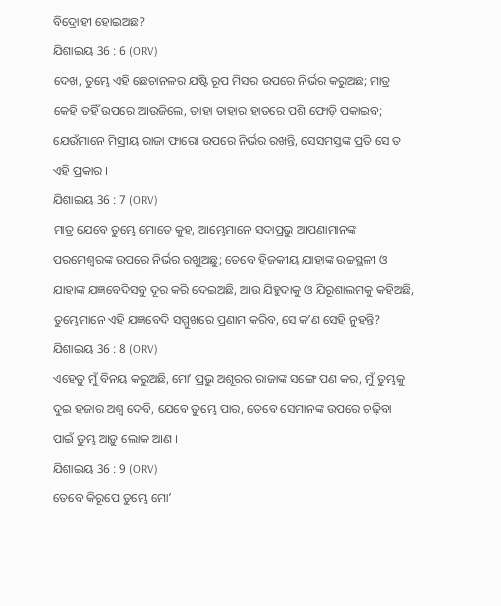ବିଦ୍ରୋହୀ ହୋଇଅଛ?
ଯିଶାଇୟ 36 : 6 (ORV)
ଦେଖ, ତୁମ୍ଭେ ଏହି ଛେଚାନଳର ଯଷ୍ଟି ରୂପ ମିସର ଉପରେ ନିର୍ଭର କରୁଅଛ; ମାତ୍ର କେହି ତହିଁ ଉପରେ ଆଉଜିଲେ, ତାହା ତାହାର ହାତରେ ପଶି ଫୋଡ଼ି ପକାଇବ; ଯେଉଁମାନେ ମିସ୍ରୀୟ ରାଜା ଫାରୋ ଉପରେ ନିର୍ଭର ରଖନ୍ତି, ସେସମସ୍ତଙ୍କ ପ୍ରତି ସେ ତ ଏହି ପ୍ରକାର ।
ଯିଶାଇୟ 36 : 7 (ORV)
ମାତ୍ର ଯେବେ ତୁମ୍ଭେ ମୋତେ କୁହ, ଆମ୍ଭେମାନେ ସଦାପ୍ରଭୁ ଆପଣାମାନଙ୍କ ପରମେଶ୍ଵରଙ୍କ ଉପରେ ନିର୍ଭର ରଖୁଅଛୁ; ତେବେ ହିଜକୀୟ ଯାହାଙ୍କ ଉଚ୍ଚସ୍ଥଳୀ ଓ ଯାହାଙ୍କ ଯଜ୍ଞବେଦିସବୁ ଦୂର କରି ଦେଇଅଛି, ଆଉ ଯିହୁଦାକୁ ଓ ଯିରୂଶାଲମକୁ କହିଅଛି, ତୁମ୍ଭେମାନେ ଏହି ଯଜ୍ଞବେଦି ସମ୍ମୁଖରେ ପ୍ରଣାମ କରିବ, ସେ କʼଣ ସେହି ନୁହନ୍ତି?
ଯିଶାଇୟ 36 : 8 (ORV)
ଏହେତୁ ମୁଁ ବିନୟ କରୁଅଛି, ମୋʼ ପ୍ରଭୁ ଅଶୂରର ରାଜାଙ୍କ ସଙ୍ଗେ ପଣ କର, ମୁଁ ତୁମ୍ଭକୁ ଦୁଇ ହଜାର ଅଶ୍ଵ ଦେବି, ଯେବେ ତୁମ୍ଭେ ପାର, ତେବେ ସେମାନଙ୍କ ଉପରେ ଚଢ଼ିବା ପାଇଁ ତୁମ୍ଭ ଆଡ଼ୁ ଲୋକ ଆଣ ।
ଯିଶାଇୟ 36 : 9 (ORV)
ତେବେ କିରୂପେ ତୁମ୍ଭେ ମୋʼ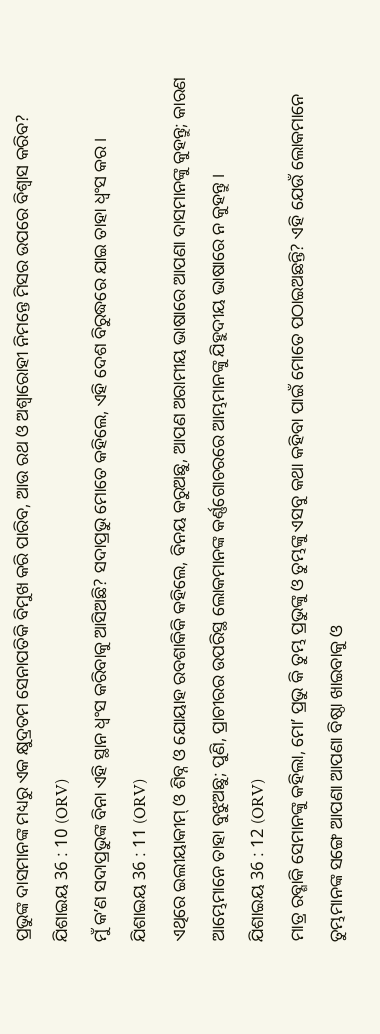ପ୍ରଭୁଙ୍କ ଦାସମାନଙ୍କ ମଧ୍ୟରୁ ଏକ କ୍ଷୁଦ୍ରତମ ସେନାପତିକି ବିମୁଖ କରି ପାରିବ, ଆଉ ରଥ ଓ ଅଶ୍ଵାରୋହୀ ନିମନ୍ତେ ମିସର ଉପରେ ବିଶ୍ଵାସ କରିବ?
ଯିଶାଇୟ 36 : 10 (ORV)
ମୁଁ କʼଣ ସଦାପ୍ରଭୁଙ୍କ ବିନା ଏହି ସ୍ଥାନ ଧ୍ଵଂସ କରିବାକୁ ଆସିଅଛି? ସଦାପ୍ରଭୁ ମୋତେ କହିଲେ, ଏହି ଦେଶ ବିରୁଦ୍ଧରେ ଯାଇ ତାହା ଧ୍ଵଂସ କର ।
ଯିଶାଇୟ 36 : 11 (ORV)
ଏଥିରେ ଇଲୀୟାକୀମ୍ ଓ ଶିବ୍ନ ଓ ଯୋୟାହ ରବଶାକିକି କହିଲେ, ବିନୟ କରୁଅଛୁ, ଆପଣ ଅରାମୀୟ ଭାଷାରେ ଆପଣା ଦାସମାନଙ୍କୁ କୁହନ୍ତୁ; କାରଣ ଆମ୍ଭେମାନେ ତାହା ବୁଝୁଅଛୁ; ପୁଣି, ପ୍ରାଚୀରର ଉପରିସ୍ଥ ଲୋକମାନଙ୍କ କର୍ଣ୍ଣଗୋଚରରେ ଆମ୍ଭମାନଙ୍କୁ ଯିହୁଦୀୟ ଭାଷାରେ ନ କୁହନ୍ତୁ ।
ଯିଶାଇୟ 36 : 12 (ORV)
ମାତ୍ର ରବ୍ଶାକି ସେମାନଙ୍କୁ କହିଲା, ମୋʼ ପ୍ରଭୁ କି ତୁମ୍ଭ ପ୍ରଭୁଙ୍କୁ ଓ ତୁମ୍ଭଙ୍କୁ ଏସବୁ କଥା କହିବା ପାଇଁ ମୋତେ ପଠାଇଅଛନ୍ତି? ଏହି ଯେଉଁ ଲୋକମାନେ ତୁମ୍ଭମାନଙ୍କ ସଙ୍ଗେ ଆପଣା ଆପଣା ବିଷ୍ଠା ଖାଇବାକୁ ଓ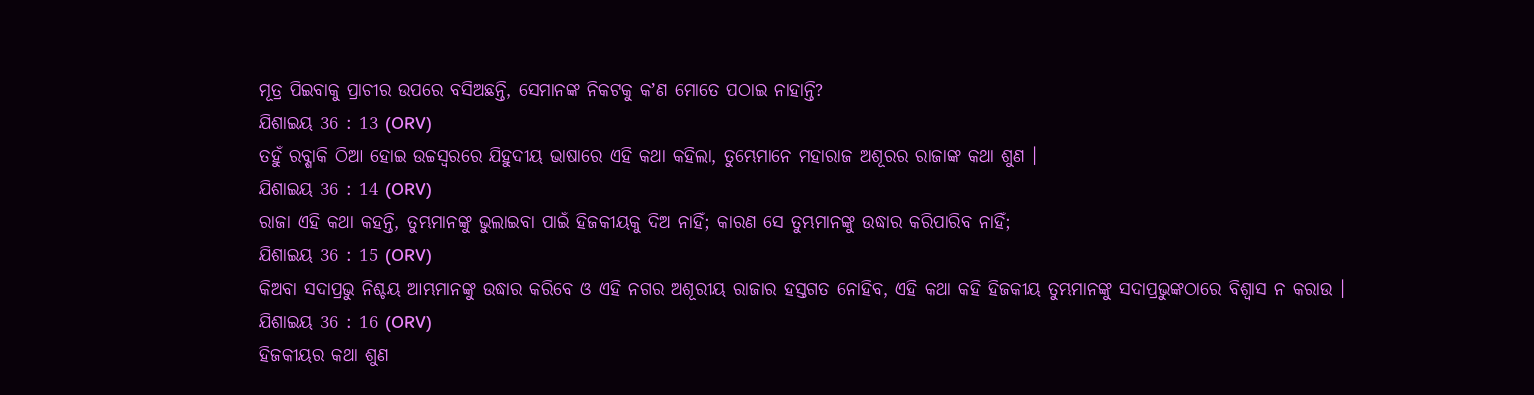ମୂତ୍ର ପିଇବାକୁ ପ୍ରାଚୀର ଉପରେ ବସିଅଛନ୍ତି, ସେମାନଙ୍କ ନିକଟକୁ କʼଣ ମୋତେ ପଠାଇ ନାହାନ୍ତି?
ଯିଶାଇୟ 36 : 13 (ORV)
ତହୁଁ ରବ୍ଶାକି ଠିଆ ହୋଇ ଉଚ୍ଚସ୍ଵରରେ ଯିହୁଦୀୟ ଭାଷାରେ ଏହି କଥା କହିଲା, ତୁମ୍ଭେମାନେ ମହାରାଜ ଅଶୂରର ରାଜାଙ୍କ କଥା ଶୁଣ ।
ଯିଶାଇୟ 36 : 14 (ORV)
ରାଜା ଏହି କଥା କହନ୍ତି, ତୁମ୍ଭମାନଙ୍କୁ ଭୁଲାଇବା ପାଇଁ ହିଜକୀୟକୁ ଦିଅ ନାହିଁ; କାରଣ ସେ ତୁମ୍ଭମାନଙ୍କୁ ଉଦ୍ଧାର କରିପାରିବ ନାହିଁ;
ଯିଶାଇୟ 36 : 15 (ORV)
କିଅବା ସଦାପ୍ରଭୁ ନିଶ୍ଚୟ ଆମ୍ଭମାନଙ୍କୁ ଉଦ୍ଧାର କରିବେ ଓ ଏହି ନଗର ଅଶୂରୀୟ ରାଜାର ହସ୍ତଗତ ନୋହିବ, ଏହି କଥା କହି ହିଜକୀୟ ତୁମ୍ଭମାନଙ୍କୁ ସଦାପ୍ରଭୁଙ୍କଠାରେ ବିଶ୍ଵାସ ନ କରାଉ ।
ଯିଶାଇୟ 36 : 16 (ORV)
ହିଜକୀୟର କଥା ଶୁଣ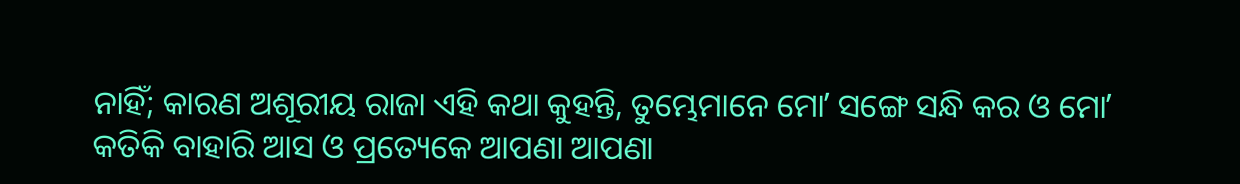ନାହିଁ; କାରଣ ଅଶୂରୀୟ ରାଜା ଏହି କଥା କୁହନ୍ତି, ତୁମ୍ଭେମାନେ ମୋʼ ସଙ୍ଗେ ସନ୍ଧି କର ଓ ମୋʼ କତିକି ବାହାରି ଆସ ଓ ପ୍ରତ୍ୟେକେ ଆପଣା ଆପଣା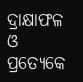ଦ୍ରାକ୍ଷାଫଳ ଓ ପ୍ରତ୍ୟେକେ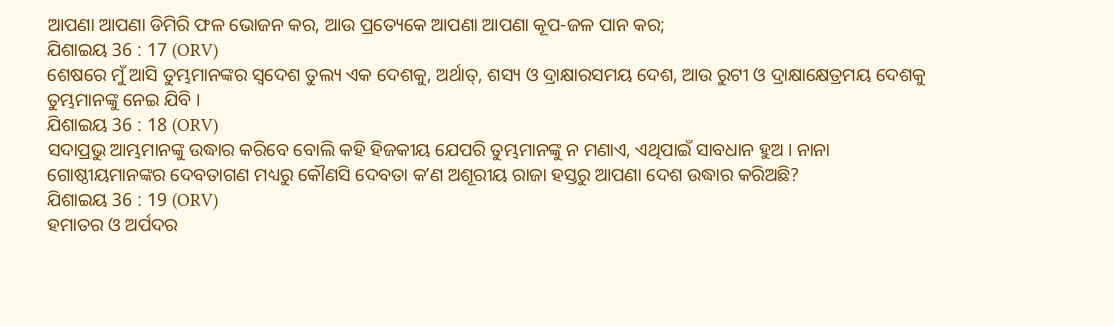ଆପଣା ଆପଣା ଡିମିରି ଫଳ ଭୋଜନ କର, ଆଉ ପ୍ରତ୍ୟେକେ ଆପଣା ଆପଣା କୂପ-ଜଳ ପାନ କର;
ଯିଶାଇୟ 36 : 17 (ORV)
ଶେଷରେ ମୁଁ ଆସି ତୁମ୍ଭମାନଙ୍କର ସ୍ଵଦେଶ ତୁଲ୍ୟ ଏକ ଦେଶକୁ, ଅର୍ଥାତ୍, ଶସ୍ୟ ଓ ଦ୍ରାକ୍ଷାରସମୟ ଦେଶ, ଆଉ ରୁଟୀ ଓ ଦ୍ରାକ୍ଷାକ୍ଷେତ୍ରମୟ ଦେଶକୁ ତୁମ୍ଭମାନଙ୍କୁ ନେଇ ଯିବି ।
ଯିଶାଇୟ 36 : 18 (ORV)
ସଦାପ୍ରଭୁ ଆମ୍ଭମାନଙ୍କୁ ଉଦ୍ଧାର କରିବେ ବୋଲି କହି ହିଜକୀୟ ଯେପରି ତୁମ୍ଭମାନଙ୍କୁ ନ ମଣାଏ, ଏଥିପାଇଁ ସାବଧାନ ହୁଅ । ନାନା ଗୋଷ୍ଠୀୟମାନଙ୍କର ଦେବତାଗଣ ମଧ୍ୟରୁ କୌଣସି ଦେବତା କʼଣ ଅଶୂରୀୟ ରାଜା ହସ୍ତରୁ ଆପଣା ଦେଶ ଉଦ୍ଧାର କରିଅଛି?
ଯିଶାଇୟ 36 : 19 (ORV)
ହମାତର ଓ ଅର୍ପଦର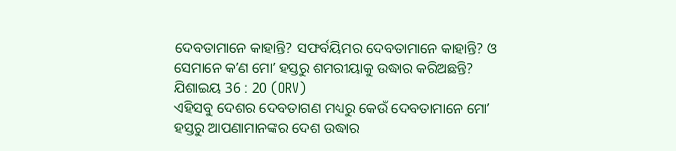ଦେବତାମାନେ କାହାନ୍ତି? ସଫର୍ବୟିମର ଦେବତାମାନେ କାହାନ୍ତି? ଓ ସେମାନେ କʼଣ ମୋʼ ହସ୍ତରୁ ଶମରୀୟାକୁ ଉଦ୍ଧାର କରିଅଛନ୍ତି?
ଯିଶାଇୟ 36 : 20 (ORV)
ଏହିସବୁ ଦେଶର ଦେବତାଗଣ ମଧ୍ୟରୁ କେଉଁ ଦେବତାମାନେ ମୋʼ ହସ୍ତରୁ ଆପଣାମାନଙ୍କର ଦେଶ ଉଦ୍ଧାର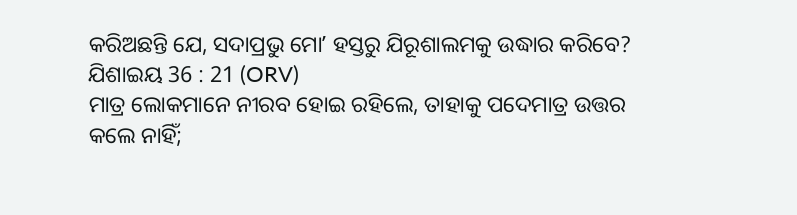କରିଅଛନ୍ତି ଯେ, ସଦାପ୍ରଭୁ ମୋʼ ହସ୍ତରୁ ଯିରୂଶାଲମକୁ ଉଦ୍ଧାର କରିବେ?
ଯିଶାଇୟ 36 : 21 (ORV)
ମାତ୍ର ଲୋକମାନେ ନୀରବ ହୋଇ ରହିଲେ, ତାହାକୁ ପଦେମାତ୍ର ଉତ୍ତର କଲେ ନାହିଁ;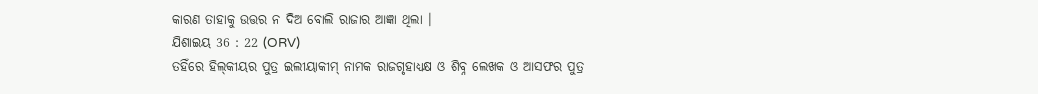କାରଣ ତାହାକୁ ଉତ୍ତର ନ ଦିଅ ବୋଲି ରାଜାର ଆଜ୍ଞା ଥିଲା ।
ଯିଶାଇୟ 36 : 22 (ORV)
ତହିଁରେ ହିଲ୍‍କୀୟର ପୁତ୍ର ଇଲୀୟାକୀମ୍ ନାମକ ରାଜଗୃହାଧ୍ୟକ୍ଷ ଓ ଶିବ୍ନ ଲେଖକ ଓ ଆସଫର ପୁତ୍ର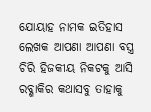ଯୋୟାହ ନାମକ ଇତିହାସ ଲେଖକ ଆପଣା ଆପଣା ବସ୍ତ୍ର ଚିରି ହିଜକୀୟ ନିକଟକୁ ଆସି ରବ୍ଶାକିର କଥାସବୁ ତାହାକୁ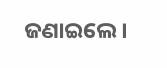ଜଣାଇଲେ ।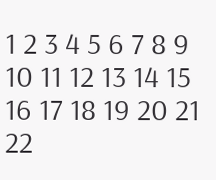1 2 3 4 5 6 7 8 9 10 11 12 13 14 15 16 17 18 19 20 21 22